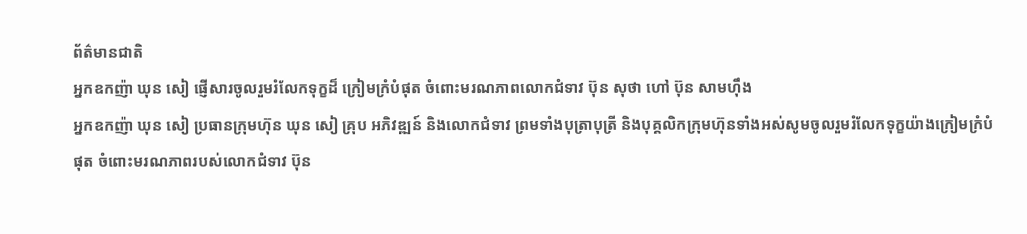ព័ត៌មានជាតិ
អ្នកឧកញ៉ា ឃុន សៀ ផ្ញើសារចូលរួមរំលែកទុក្ខដ៏ ក្រៀមក្រំបំផុត ចំពោះមរណភាពលោកជំទាវ ប៊ុន សុថា ហៅ ប៊ុន សាមហ៊ឹង
អ្នកឧកញ៉ា ឃុន សៀ ប្រធានក្រុមហ៊ុន ឃុន សៀ គ្រុប អភិវឌ្ឍន៍ និងលោកជំទាវ ព្រមទាំងបុត្រាបុត្រី និងបុគ្គលិកក្រុមហ៊ុនទាំងអស់សូមចូលរួមរំលែកទុក្ខយ៉ាងក្រៀមក្រំបំផុត ចំពោះមរណភាពរបស់លោកជំទាវ ប៊ុន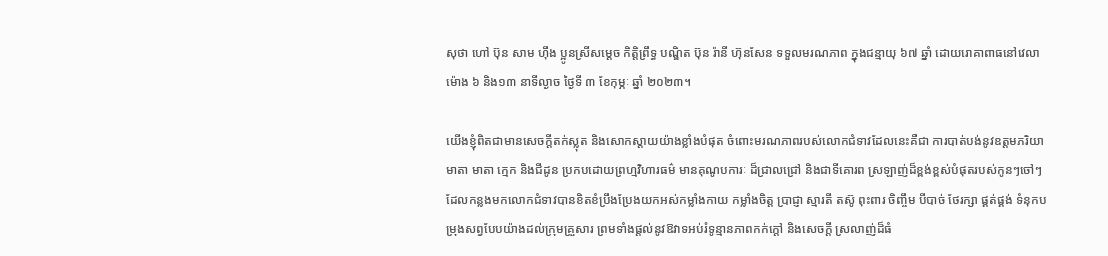សុថា ហៅ ប៊ុន សាម ហ៊ឹង ប្អូនស្រីសម្តេច កិត្តិព្រឹទ្ធ បណ្ឌិត ប៊ុន រ៉ានី ហ៊ុនសែន ទទួលមរណភាព ក្នុងជន្មាយុ ៦៧ ឆ្នាំ ដោយរោគាពាធនៅវេលា ម៉ោង ៦ និង១៣ នាទីល្ងាច ថ្ងៃទី ៣ ខែកុម្ភៈ ឆ្នាំ ២០២៣។

យើងខ្ញុំពិតជាមានសេចក្តីតក់ស្លុត និងសោកស្តាយយ៉ាងខ្លាំងបំផុត ចំពោះមរណភាពរបស់លោកជំទាវដែលនេះគឺជា ការបាត់បង់នូវឧត្ដមភរិយា មាតា មាតា ក្មេក និងជីដូន ប្រកបដោយព្រហ្មវិហារធម៌ មានគុណូបការៈ ដ៏ជ្រាលជ្រៅ និងជាទីគោរព ស្រឡាញ់ដ៏ខ្ពង់ខ្ពស់បំផុតរបស់កូនៗចៅៗ ដែលកន្លងមកលោកជំទាវបានខិតខំប្រឹងប្រែងយកអស់កម្លាំងកាយ កម្លាំងចិត្ត ប្រាជ្ញា ស្មារតី តស៊ូ ពុះពារ ចិញ្ចឹម បីបាច់ ថែរក្សា ផ្គត់ផ្គង់ ទំនុកបម្រុងសព្វបែបយ៉ាងដល់ក្រុមគ្រួសារ ព្រមទាំងផ្ដល់នូវឱវាទអប់រំទូន្មានភាពកក់ក្ដៅ និងសេចក្ដី ស្រលាញ់ដ៏ធំ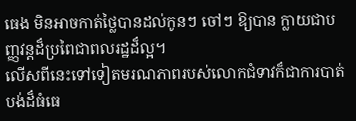ធេង មិនអាចកាត់ថ្លៃបានដល់កូនៗ ចៅៗ ឱ្យបាន ក្លាយជាបញ្ញវន្តដ៏ប្រពៃជាពលរដ្ឋដ៏ល្អ។
លើសពីនេះទៅទៀតមរណភាពរបស់លោកជំទាវក៏ជាការបាត់បង់ដ៏ធំធេ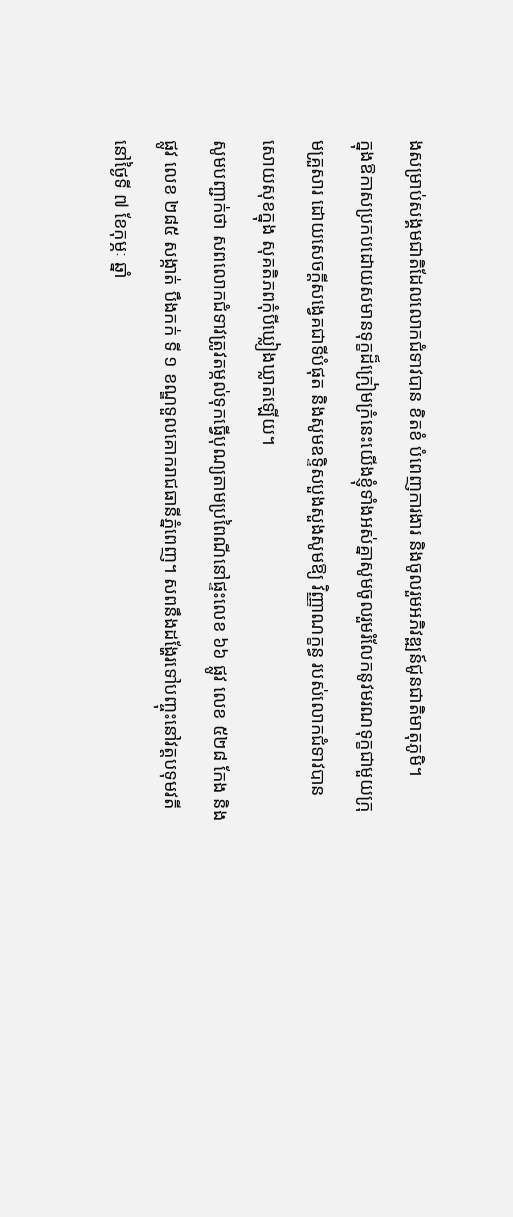ងសម្រាប់សង្គមជាតិដែលលោកជំទាវបាន ខិតខំ បំពេញការងារ និងចូលរួមអភិវឌ្ឍន៍ជូនជាតិមាតុភូមិ។
ក្នុងឱកាសប្រកបដោយសមានទុក្ខដ៏ក្រៀមក្រំនេះយើងខ្ញុំទាំងអស់គ្នាសូមចូលរួមរំលែកនូវមរណទុក្ខជាមួយក្រុមគ្រួសារ ដោយសេចក្តីសង្វេគជាទីបំផុត និងសូមឧទ្ទិសបួងសួងសូមឱ្យ វិញ្ញាណក្ខន្ធ របស់លោកជំទាវបានសោយសុខក្នុង សុគតិភពកុំបីឃ្លៀងឃ្លាតឡើយ។
សូមបញ្ជាក់ថា សពលោកជំទាវត្រូវតម្កល់ទុកធ្វើបុណ្យតាមប្រពៃណីនៅផ្ទះលេខ ៦៦ ផ្លូវ លេខ ៥២៨ កែង និង ផ្លូវ លេខ ២៨៥ សង្កាត់ បឹងកក់ ទី ១ ខណ្ឌទួលគោករាជធានីភ្នំពេញ។ សពនឹងដង្ហែរទៅបញ្ចុះនៅវត្តបទុមវតីនៅថ្ងៃទី ៧ ខែកុម្ភៈ ឆ្នាំ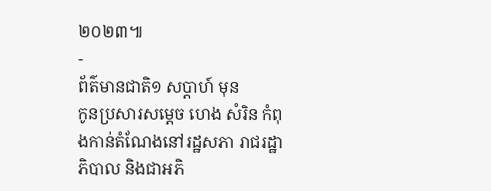២០២៣៕
-
ព័ត៌មានជាតិ១ សប្តាហ៍ មុន
កូនប្រសារសម្ដេច ហេង សំរិន កំពុងកាន់តំណែងនៅរដ្ឋសភា រាជរដ្ឋាភិបាល និងជាអភិ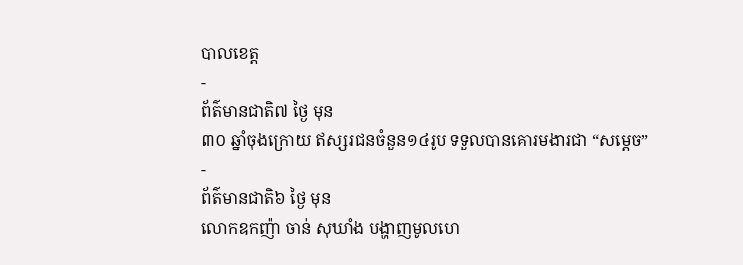បាលខេត្ត
-
ព័ត៌មានជាតិ៧ ថ្ងៃ មុន
៣០ ឆ្នាំចុងក្រោយ ឥស្សរជនចំនួន១៤រូប ទទួលបានគោរមងារជា “សម្ដេច”
-
ព័ត៌មានជាតិ៦ ថ្ងៃ មុន
លោកឧកញ៉ា ចាន់ សុឃាំង បង្ហាញមូលហេ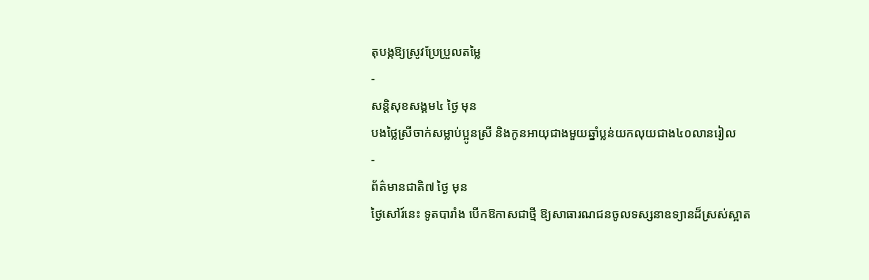តុបង្កឱ្យស្រូវប្រែប្រួលតម្លៃ
-
សន្តិសុខសង្គម៤ ថ្ងៃ មុន
បងថ្លៃស្រីចាក់សម្លាប់ប្អូនស្រី និងកូនអាយុជាងមួយឆ្នាំប្លន់យកលុយជាង៤០លានរៀល
-
ព័ត៌មានជាតិ៧ ថ្ងៃ មុន
ថ្ងៃសៅរ៍នេះ ទូតបារាំង បើកឱកាសជាថ្មី ឱ្យសាធារណជនចូលទស្សនាឧទ្យានដ៏ស្រស់ស្អាត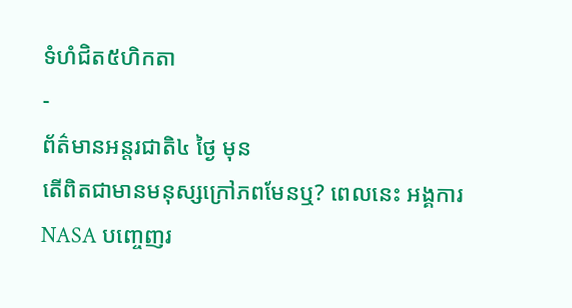ទំហំជិត៥ហិកតា
-
ព័ត៌មានអន្ដរជាតិ៤ ថ្ងៃ មុន
តើពិតជាមានមនុស្សក្រៅភពមែនឬ? ពេលនេះ អង្គការ NASA បញ្ចេញរ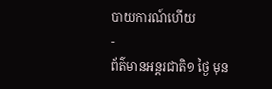បាយការណ៍ហើយ
-
ព័ត៌មានអន្ដរជាតិ១ ថ្ងៃ មុន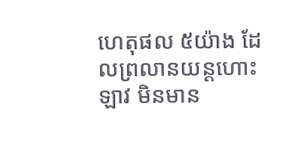ហេតុផល ៥យ៉ាង ដែលព្រលានយន្តហោះឡាវ មិនមាន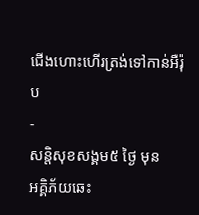ជើងហោះហើរត្រង់ទៅកាន់អឺរ៉ុប
-
សន្តិសុខសង្គម៥ ថ្ងៃ មុន
អគ្គិភ័យឆេះ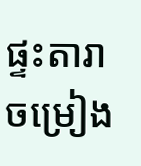ផ្ទះតារាចម្រៀង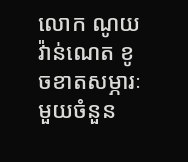លោក ណូយ វ៉ាន់ណេត ខូចខាតសម្ភារៈមួយចំនួន